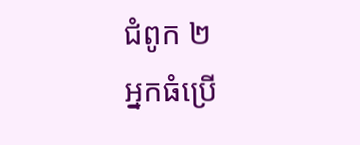ជំពូក ២
អ្នកធំប្រើ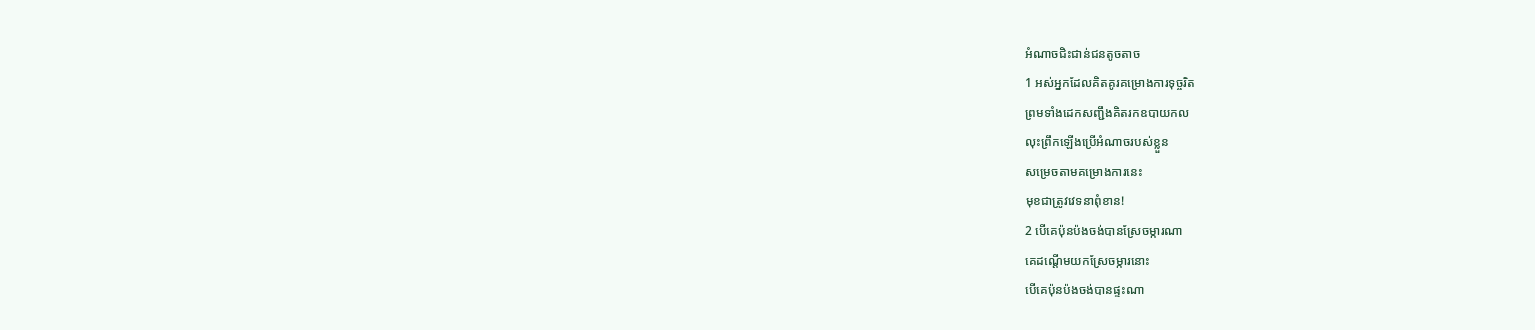អំណាចជិះជាន់ជនតូចតាច
1 អស់អ្នកដែលគិតគូរគម្រោងការទុច្ចរិត
ព្រមទាំងដេកសញ្ជឹងគិតរកឧបាយកល
លុះព្រឹកឡើងប្រើអំណាចរបស់ខ្លួន
សម្រេចតាមគម្រោងការនេះ
មុខជាត្រូវវេទនាពុំខាន!
2 បើគេប៉ុនប៉ងចង់បានស្រែចម្ការណា
គេដណ្ដើមយកស្រែចម្ការនោះ
បើគេប៉ុនប៉ងចង់បានផ្ទះណា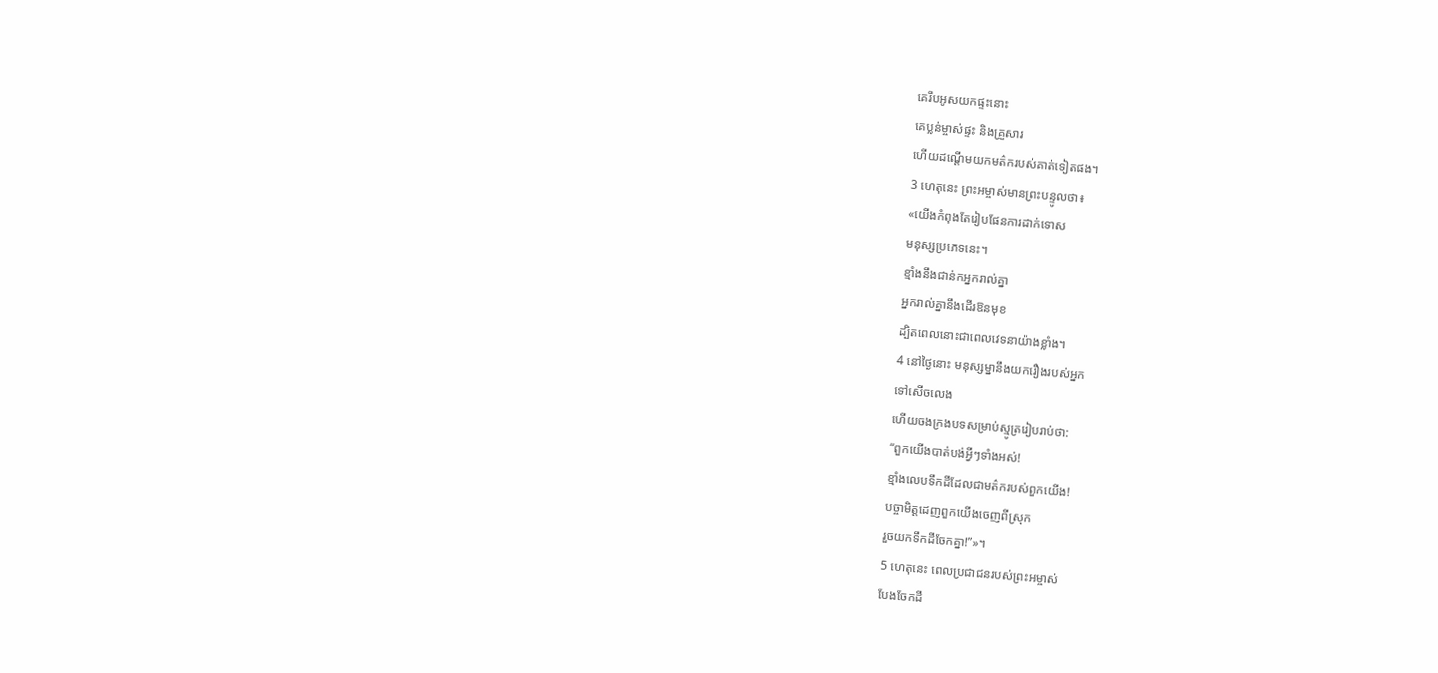គេរឹបអូសយកផ្ទះនោះ
គេប្លន់ម្ចាស់ផ្ទះ និងគ្រួសារ
ហើយដណ្ដើមយកមត៌ករបស់គាត់ទៀតផង។
3 ហេតុនេះ ព្រះអម្ចាស់មានព្រះបន្ទូលថា៖
«យើងកំពុងតែរៀបផែនការដាក់ទោស
មនុស្សប្រភេទនេះ។
ខ្មាំងនឹងជាន់កអ្នករាល់គ្នា
អ្នករាល់គ្នានឹងដើរឱនមុខ
ដ្បិតពេលនោះជាពេលវេទនាយ៉ាងខ្លាំង។
4 នៅថ្ងៃនោះ មនុស្សម្នានឹងយករឿងរបស់អ្នក
ទៅសើចលេង
ហើយចងក្រងបទសម្រាប់ស្មូត្ររៀបរាប់ថា:
“ពួកយើងបាត់បង់អ្វីៗទាំងអស់!
ខ្មាំងលេបទឹកដីដែលជាមត៌ករបស់ពួកយើង!
បច្ចាមិត្តដេញពួកយើងចេញពីស្រុក
រួចយកទឹកដីចែកគ្នា!”»។
5 ហេតុនេះ ពេលប្រជាជនរបស់ព្រះអម្ចាស់
បែងចែកដី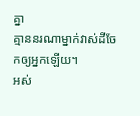គ្នា
គ្មាននរណាម្នាក់វាស់ដីចែកឲ្យអ្នកឡើយ។
អស់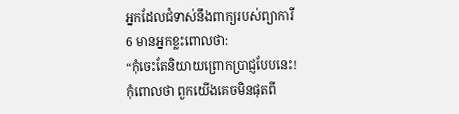អ្នកដែលជំទាស់នឹងពាក្យរបស់ព្យាការី
6 មានអ្នកខ្លះពោលថា:
“កុំចេះតែនិយាយព្រោកប្រាជ្ញបែបនេះ!
កុំពោលថា ពួកយើងគេចមិនផុតពី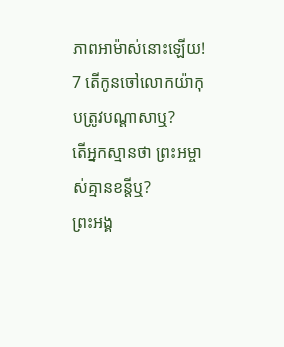ភាពអាម៉ាស់នោះឡើយ!
7 តើកូនចៅលោកយ៉ាកុបត្រូវបណ្ដាសាឬ?
តើអ្នកស្មានថា ព្រះអម្ចាស់គ្មានខន្តីឬ?
ព្រះអង្គ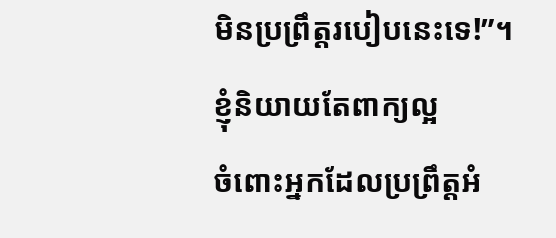មិនប្រព្រឹត្តរបៀបនេះទេ!”។
ខ្ញុំនិយាយតែពាក្យល្អ
ចំពោះអ្នកដែលប្រព្រឹត្តអំ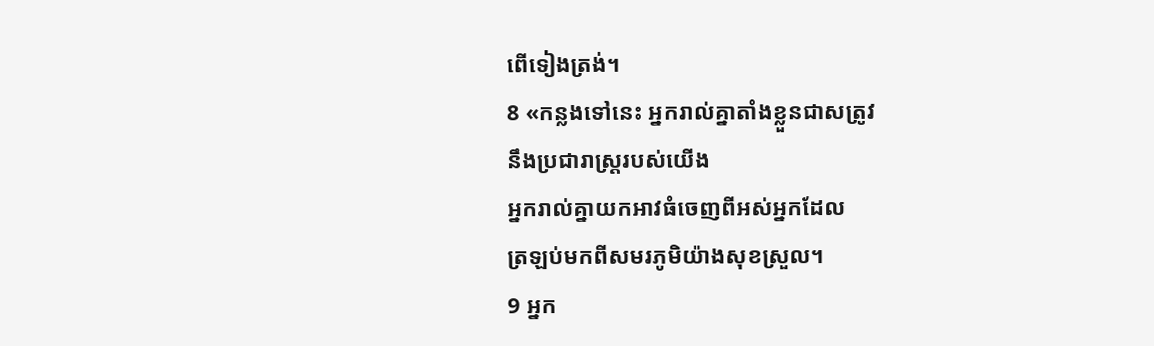ពើទៀងត្រង់។
8 «កន្លងទៅនេះ អ្នករាល់គ្នាតាំងខ្លួនជាសត្រូវ
នឹងប្រជារាស្ដ្ររបស់យើង
អ្នករាល់គ្នាយកអាវធំចេញពីអស់អ្នកដែល
ត្រឡប់មកពីសមរភូមិយ៉ាងសុខស្រួល។
9 អ្នក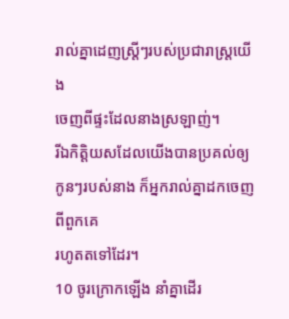រាល់គ្នាដេញស្ត្រីៗរបស់ប្រជារាស្ដ្រយើង
ចេញពីផ្ទះដែលនាងស្រឡាញ់។
រីឯកិត្តិយសដែលយើងបានប្រគល់ឲ្យ
កូនៗរបស់នាង ក៏អ្នករាល់គ្នាដកចេញពីពួកគេ
រហូតតទៅដែរ។
10 ចូរក្រោកឡើង នាំគ្នាដើរ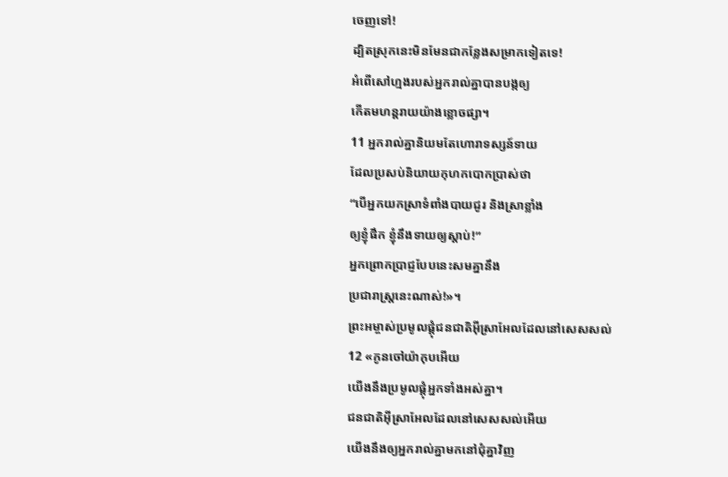ចេញទៅ!
ដ្បិតស្រុកនេះមិនមែនជាកន្លែងសម្រាកទៀតទេ!
អំពើសៅហ្មងរបស់អ្នករាល់គ្នាបានបង្កឲ្យ
កើតមហន្តរាយយ៉ាងខ្លោចផ្សា។
11 អ្នករាល់គ្នានិយមតែហោរាទស្សន៍ទាយ
ដែលប្រសប់និយាយកុហកបោកប្រាស់ថា
“បើអ្នកយកស្រាទំពាំងបាយជូរ និងស្រាខ្លាំង
ឲ្យខ្ញុំផឹក ខ្ញុំនឹងទាយឲ្យស្ដាប់!”
អ្នកព្រោកប្រាជ្ញបែបនេះសមគ្នានឹង
ប្រជារាស្ដ្រនេះណាស់!»។
ព្រះអម្ចាស់ប្រមូលផ្តុំជនជាតិអ៊ីស្រាអែលដែលនៅសេសសល់
12 «កូនចៅយ៉ាកុបអើយ
យើងនឹងប្រមូលផ្តុំអ្នកទាំងអស់គ្នា។
ជនជាតិអ៊ីស្រាអែលដែលនៅសេសសល់អើយ
យើងនឹងឲ្យអ្នករាល់គ្នាមកនៅជុំគ្នាវិញ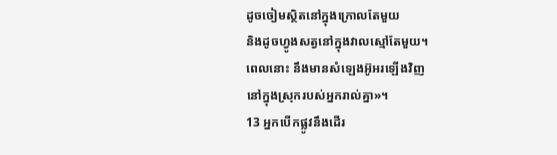ដូចចៀមស្ថិតនៅក្នុងក្រោលតែមួយ
និងដូចហ្វូងសត្វនៅក្នុងវាលស្មៅតែមួយ។
ពេលនោះ នឹងមានសំឡេងអ៊ូអរឡើងវិញ
នៅក្នុងស្រុករបស់អ្នករាល់គ្នា»។
13 អ្នកបើកផ្លូវនឹងដើរ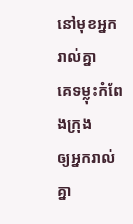នៅមុខអ្នករាល់គ្នា
គេទម្លុះកំពែងក្រុង
ឲ្យអ្នករាល់គ្នា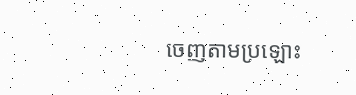ចេញតាមប្រឡោះ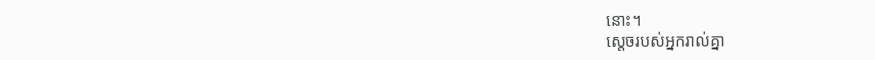នោះ។
ស្តេចរបស់អ្នករាល់គ្នា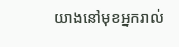យាងនៅមុខអ្នករាល់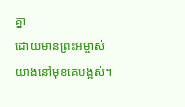គ្នា
ដោយមានព្រះអម្ចាស់យាងនៅមុខគេបង្អស់។